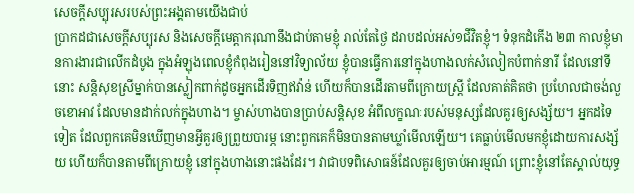សេចក្តីសប្បុរសរបស់ព្រះអង្គតាមយើងជាប់
ប្រាកដជាសេចក្តីសប្បុរស និងសេចក្តីមេត្តាករុណានឹងជាប់តាមខ្ញុំ រាល់តែថ្ងៃ ដរាបដល់អស់១ជីវិតខ្ញុំ។ ទំនុកដំកើង ២៣ កាលខ្ញុំមានការងារជាលើកដំបូង ក្នុងអំឡុងពេលខ្ញុំកំពុងរៀននៅវិទ្យាល័យ ខ្ញុំបានធ្វើការនៅក្នុងហាងលក់សំលៀកបំពាក់នារី ដែលនៅទីនោះ សន្តិសុខស្រីម្នាក់បានស្លៀកពាក់ដូចអ្នកដើរទិញឥវ៉ាន់ ហើយក៏បានដើរតាមពីក្រោយស្រ្តី ដែលគាត់គិតថា ប្រហែលជាចង់លួចខោអាវ ដែលមានដាក់លក់ក្នុងហាង។ ម្ចាស់ហាងបានប្រាប់សន្តិសុខ អំពីលក្ខណៈរបស់មនុស្សដែលគួរឲ្យសង្ស័យ។ អ្នកដទៃទៀត ដែលពួកគេមិនឃើញមានអ្វីគួរឲ្យព្រួយបារម្ភ នោះពួកគេក៏មិនបានតាមឃ្លាំមើលឡើយ។ គេធ្លាប់មើលមកខ្ញុំដោយការសង្ស័យ ហើយក៏បានតាមពីក្រោយខ្ញុំ នៅក្នុងហាងនោះផងដែរ។ វាជាបទពិសោធន៍ដែលគួរឲ្យចាប់អារម្មណ៍ ព្រោះខ្ញុំនៅតែស្គាល់យុទ្ធ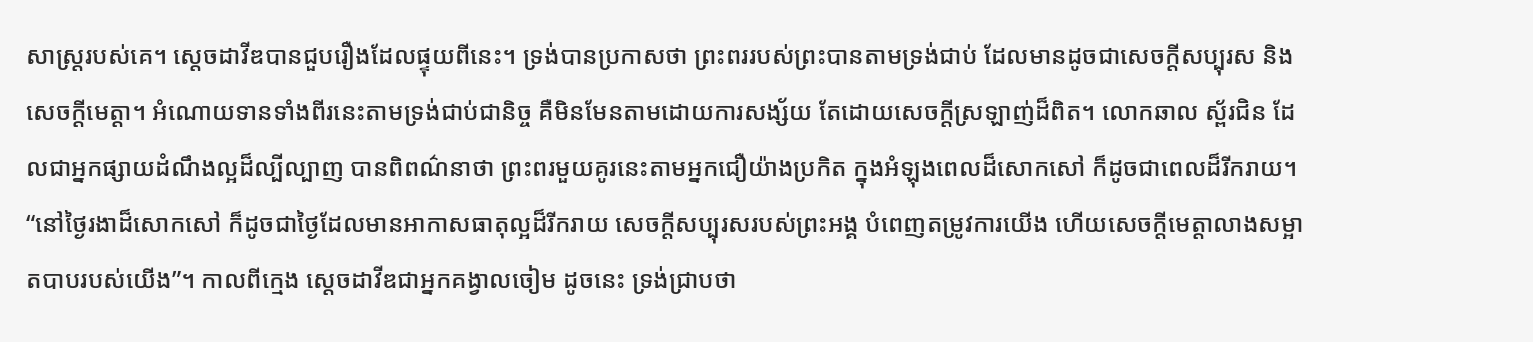សាស្ត្ររបស់គេ។ ស្តេចដាវីឌបានជួបរឿងដែលផ្ទុយពីនេះ។ ទ្រង់បានប្រកាសថា ព្រះពររបស់ព្រះបានតាមទ្រង់ជាប់ ដែលមានដូចជាសេចក្តីសប្បុរស និងសេចក្តីមេត្តា។ អំណោយទានទាំងពីរនេះតាមទ្រង់ជាប់ជានិច្ច គឺមិនមែនតាមដោយការសង្ស័យ តែដោយសេចក្តីស្រឡាញ់ដ៏ពិត។ លោកឆាល ស្ព័រជិន ដែលជាអ្នកផ្សាយដំណឹងល្អដ៏ល្បីល្បាញ បានពិពណ៌នាថា ព្រះពរមួយគូរនេះតាមអ្នកជឿយ៉ាងប្រកិត ក្នុងអំឡុងពេលដ៏សោកសៅ ក៏ដូចជាពេលដ៏រីករាយ។ “នៅថ្ងៃរងាដ៏សោកសៅ ក៏ដូចជាថ្ងៃដែលមានអាកាសធាតុល្អដ៏រីករាយ សេចក្តីសប្បុរសរបស់ព្រះអង្គ បំពេញតម្រូវការយើង ហើយសេចក្តីមេត្តាលាងសម្អាតបាបរបស់យើង”។ កាលពីក្មេង ស្តេចដាវីឌជាអ្នកគង្វាលចៀម ដូចនេះ ទ្រង់ជ្រាបថា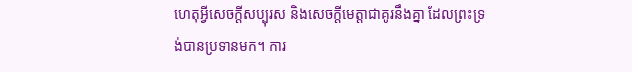ហេតុអ្វីសេចក្តីសប្បុរស និងសេចក្តីមេត្តាជាគូរនឹងគ្នា ដែលព្រះទ្រង់បានប្រទានមក។ ការ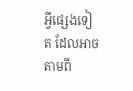អ្វីផ្សេងទៀត ដែលអាចតាមពី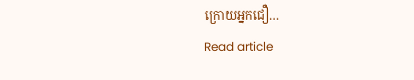ក្រោយអ្នកជឿ…
Read article